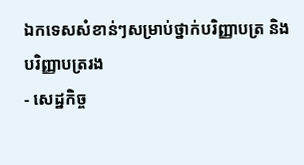ឯកទេសសំខាន់ៗសម្រាប់ថ្នាក់បរិញ្ញាបត្រ និងបរិញ្ញាបត្ររង
- សេដ្ឋកិច្ច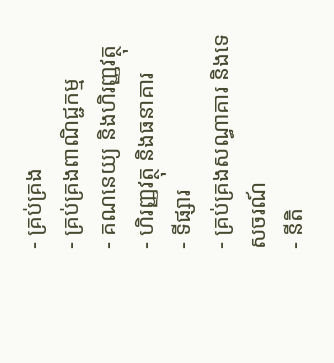- គ្រប់គ្រង
- គ្រប់គ្រងពាណិជ្ជកម្ម
- គណនេយ្យ និងហិរញ្ញវត្ថុ
- ហិរញ្ញវត្ថុ និងធនាគារ
- ទីផ្សារ
- គ្រប់គ្រងសណ្ធាគារ និងទេសចរណ៍
- នីតិ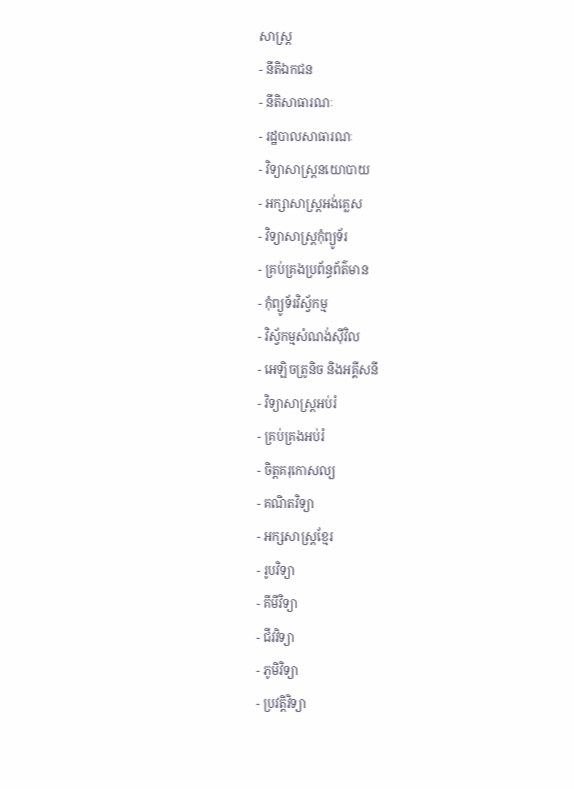សាស្ត្រ
- នីតិឯកជន
- នីតិសាធារណៈ
- រដ្ឋបាលសាធារណៈ
- វិទ្យាសាស្ត្រនយោបាយ
- អក្សាសាស្ត្រអង់គ្លេស
- វិទ្យាសាស្ត្រកុំព្យូទ័រ
- គ្រប់គ្រងប្រព័ន្ធព័ត៌មាន
- កុំព្យូទ័រវិស្វ័កម្ម
- វិស្វ័កម្មសំណង់ស៊ីវិល
- អេឡិចត្រូនិច និងអគ្គីសនី
- វិទ្យាសាស្ត្រអប់រំ
- គ្រប់គ្រងអប់រំ
- ចិត្តគរុកោសល្យ
- គណិតវិទ្យា
- អក្សសាស្ត្រខ្មែរ
- រូបវិទ្យា
- គីមីវិទ្យា
- ជីវវិទ្យា
- ភូមិវិទ្យា
- ប្រវត្តិវិទ្យា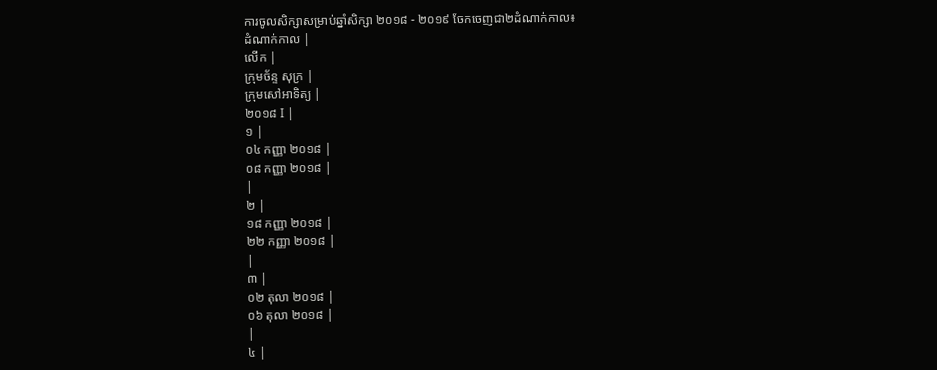ការចូលសិក្សាសម្រាប់ឆ្នាំសិក្សា ២០១៨ - ២០១៩ ចែកចេញជា២ដំណាក់កាល៖
ដំណាក់កាល |
លើក |
ក្រុមច័ន្ទ សុក្រ |
ក្រុមសៅអាទិត្យ |
២០១៨ I |
១ |
០៤ កញ្ញា ២០១៨ |
០៨ កញ្ញា ២០១៨ |
|
២ |
១៨ កញ្ញា ២០១៨ |
២២ កញ្ញា ២០១៨ |
|
៣ |
០២ តុលា ២០១៨ |
០៦ តុលា ២០១៨ |
|
៤ |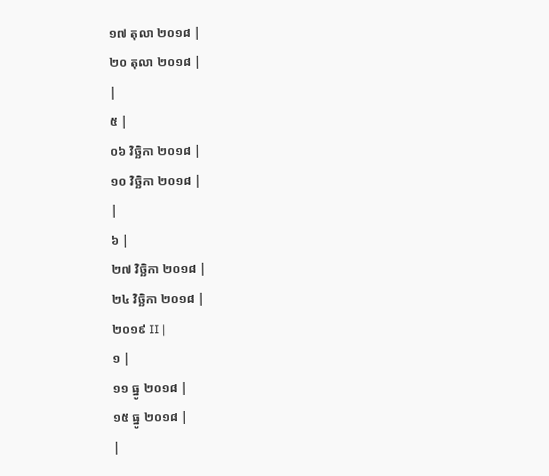១៧ តុលា ២០១៨ |
២០ តុលា ២០១៨ |
|
៥ |
០៦ វិច្ឆិកា ២០១៨ |
១០ វិច្ឆិកា ២០១៨ |
|
៦ |
២៧ វិច្ឆិកា ២០១៨ |
២៤ វិច្ឆិកា ២០១៨ |
២០១៩ II |
១ |
១១ ធ្នូ ២០១៨ |
១៥ ធ្នូ ២០១៨ |
|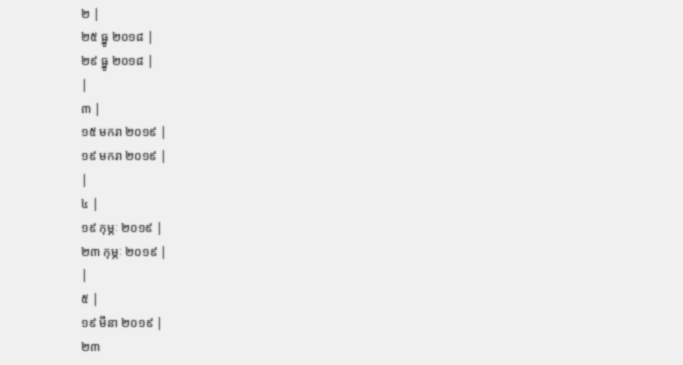២ |
២៥ ធ្នូ ២០១៨ |
២៩ ធ្នូ ២០១៨ |
|
៣ |
១៥ មករា ២០១៩ |
១៩ មករា ២០១៩ |
|
៤ |
១៩ កុម្ភៈ ២០១៩ |
២៣ កុម្ភៈ ២០១៩ |
|
៥ |
១៩ មីនា ២០១៩ |
២៣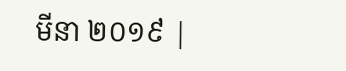មីនា ២០១៩ |